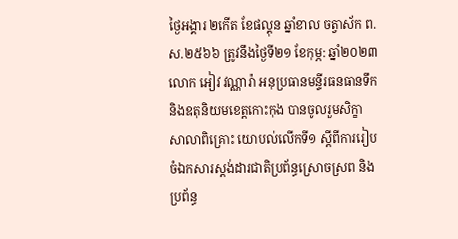ថ្ងៃអង្គារ ២កេីត ខែផល្គុន ឆ្នាំខាល ចត្វាស័ក ព.ស.២៥៦៦ ត្រូវនឹងថ្ងៃទី២១ ខែកុម្ភ: ឆ្នាំ២០២៣ លោក អៀវ វណ្ណារ៉ា អនុប្រធានមន្ទីរធនធានទឹក និងឧតុនិយមខេត្តកោះកុង បានចូលរួមសិក្ខាសាលាពិគ្រោះ យោបល់លេីកទី១ ស្តីពីការរៀបចំឯកសារស្តង់ដារជាតិប្រព័ន្ធស្រោចស្រព និងប្រព័ន្ធ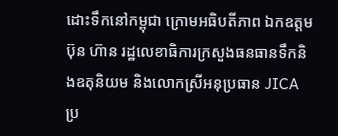ដោះទឹកនៅកម្ពុជា ក្រោមអធិបតីភាព ឯកឧត្ដម ប៊ុន ហ៊ាន រដ្ឋលេខាធិការក្រសួងធនធានទឹកនិងឧតុនិយម និងលោកស្រីអនុប្រធាន JICA ប្រ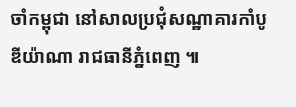ចាំកម្ពុជា នៅសាលប្រជុំសណ្ឋាគារកាំបូឌីយ៉ាណា រាជធានីភ្នំពេញ ៕